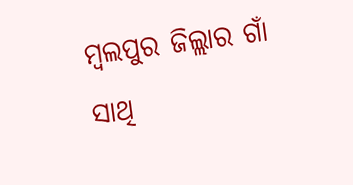ମ୍ବଲପୁର ଜିଲ୍ଲାର ଗାଁ ସାଥି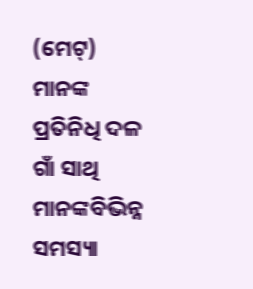(ମେଟ୍) ମାନଙ୍କ ପ୍ରତିନିଧି ଦଳ ଗାଁ ସାଥି ମାନଙ୍କବିଭିନ୍ନ ସମସ୍ୟା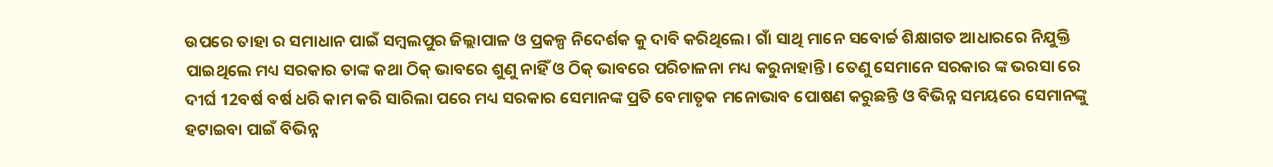ଉପରେ ତାହା ର ସମାଧାନ ପାଇଁ ସମ୍ବଲପୁର ଜିଲ୍ଲାପାଳ ଓ ପ୍ରକଳ୍ପ ନିଦେର୍ଶକ କୁ ଦାବି କରିଥିଲେ। ଗାଁ ସାଥି ମାନେ ସବୋର୍ଚ୍ଚ ଶିକ୍ଷାଗତ ଆଧାରରେ ନିଯୁକ୍ତି ପାଇଥିଲେ ମଧ୍ୟ ସରକାର ତାଙ୍କ କଥା ଠିକ୍ ଭାବରେ ଶୁଣୁ ନାହିଁ ଓ ଠିକ୍ ଭାବରେ ପରିଚାଳନା ମଧ୍ୟ କରୁନାହାନ୍ତି। ତେଣୁ ସେମାନେ ସରକାର ଙ୍କ ଭରସା ରେ ଦୀର୍ଘ 12ବର୍ଷ ବର୍ଷ ଧରି କାମ କରି ସାରିଲା ପରେ ମଧ୍ୟ ସରକାର ସେମାନଙ୍କ ପ୍ରତି ବେମାତୃକ ମନୋଭାବ ପୋଷଣ କରୁଛନ୍ତି ଓ ବିଭିନ୍ନ ସମୟରେ ସେମାନଙ୍କୁ ହଟାଇବା ପାଇଁ ବିଭିନ୍ନ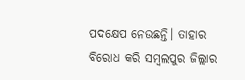ପଦକ୍ଷେପ ନେଉଛନ୍ତି। ତାହାର ବିରୋଧ କରି ସମ୍ବଲପୁର ଜିଲ୍ଲାର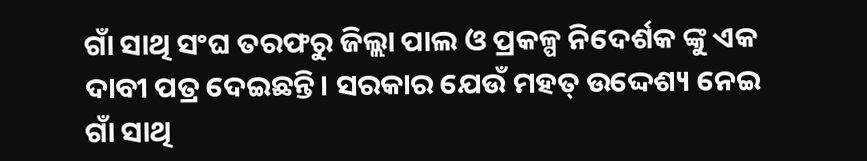ଗାଁ ସାଥି ସଂଘ ତରଫରୁ ଜିଲ୍ଲା ପାଲ ଓ ପ୍ରକଳ୍ପ ନିଦେର୍ଶକ ଙ୍କୁ ଏକ ଦାବୀ ପତ୍ର ଦେଇଛନ୍ତି। ସରକାର ଯେଉଁ ମହତ୍ ଉଦ୍ଦେଶ୍ୟ ନେଇ ଗାଁ ସାଥି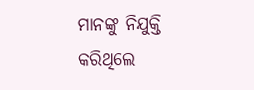ମାନଙ୍କୁ ନିଯୁକ୍ତି କରିଥିଲେ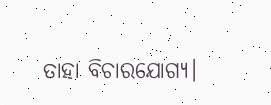ତାହା ବିଚାରଯୋଗ୍ୟ।